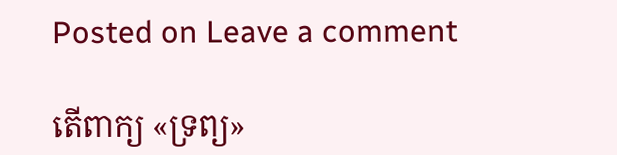Posted on Leave a comment

តើពាក្យ «ទ្រព្យ»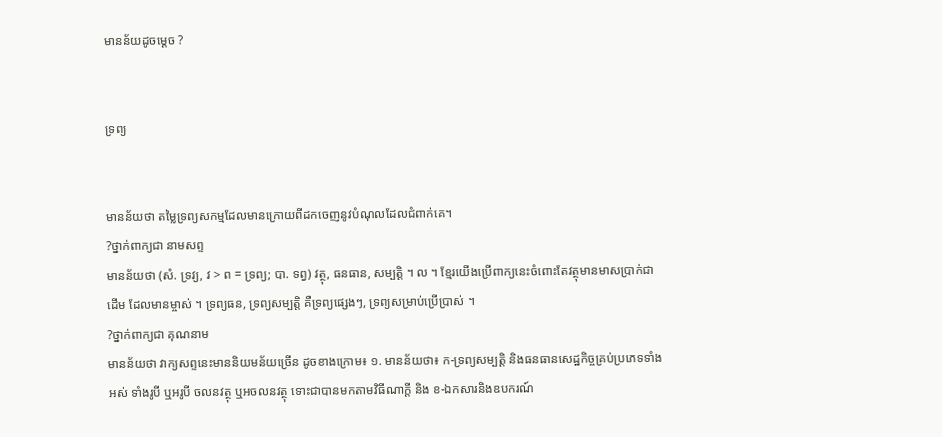មានន័យដូចម្ដេច ?


ទ្រព្យ


មានន័យថា តម្លៃទ្រព្យសកម្មដែលមានក្រោយពីដកចេញនូវបំណុលដែលជំពាក់គេ។
?ថ្នាក់ពាក្យជា នាមសព្ទ
មានន័យថា (សំ. ទ្រវ្យ, វ > ព = ទ្រព្យ; បា. ទព្វ) វត្ថុ, ធនធាន, សម្បត្តិ ។ ល ។ ខ្មែរយើងប្រើពាក្យនេះចំពោះតែវត្ថុមានមាសប្រាក់ជាដើម ដែលមានម្ចាស់ ។ ទ្រព្យធន, ទ្រព្យសម្បត្តិ គឺទ្រព្យផ្សេងៗ, ទ្រព្យសម្រាប់ប្រើប្រាស់ ។
?ថ្នាក់ពាក្យជា គុណនាម
មានន័យថា វាក្យសព្ទនេះមាននិយមន័យច្រើន ដូចខាងក្រោម៖ ១. មានន័យថា៖ ក-ទ្រព្យសម្បត្តិ និងធនធានសេដ្ឋកិច្ចគ្រប់ប្រភេទទាំងអស់ ទាំងរូបី ឬអរូបី ចលនវត្ថុ ឬអចលនវត្ថុ ទោះជាបានមកតាមវិធីណាក្ដី និង ខ-ឯកសារនិងឧបករណ៍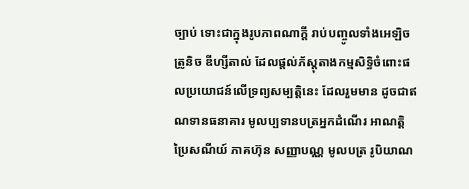ច្បាប់ ទោះជាក្នុងរូបភាពណាក្ដី រាប់បញ្ចូលទាំងអេឡិចត្រូនិច ឌីហ្សីតាល់ ដែលផ្ដល់ភ័ស្ដុតាងកម្មសិទ្ធិចំពោះផលប្រយោជន៍លើទ្រព្យសម្បត្តិនេះ ដែលរួមមាន ដូចជាឥណទានធនាគារ មូលប្បទានបត្រអ្នកដំណើរ អាណត្តិប្រៃសណីយ៍ ភាគហ៊ុន សញ្ញាបណ្ណ មូលបត្រ រូបិយាណ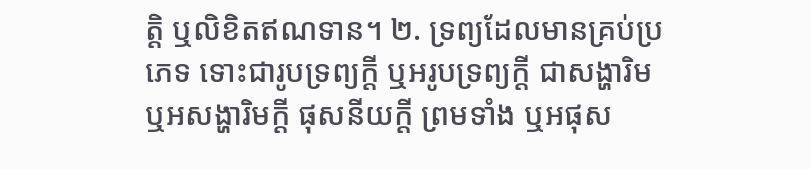ត្តិ ឬលិខិតឥណទាន។ ២. ទ្រព្យដែលមានគ្រប់ប្រភេទ ទោះជារូបទ្រព្យក្ដី ឬអរូបទ្រព្យក្ដី ជាសង្ហារិម ឬអសង្ហារិមក្ដី ផុសនីយក្ដី ព្រមទាំង ឬអផុស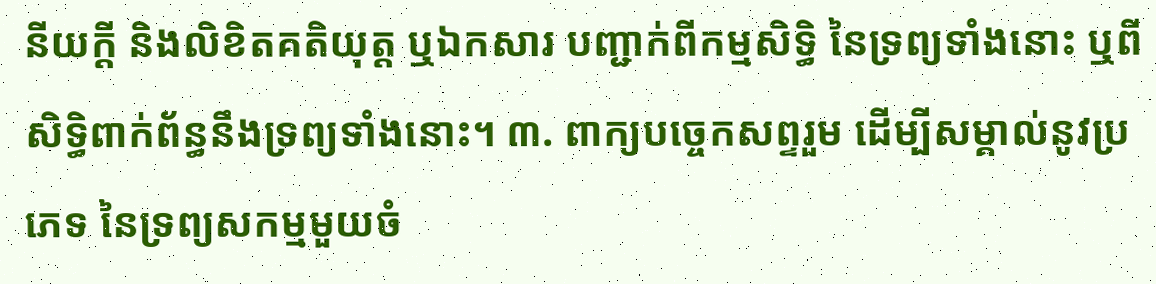នីយក្ដី និងលិខិតគតិយុត្ត ឬឯកសារ បញ្ជាក់ពីកម្មសិទ្ធិ នៃទ្រព្យទាំងនោះ ឬពីសិទ្ធិពាក់ព័ន្ធនឹងទ្រព្យទាំងនោះ។ ៣. ពាក្យបច្ចេកសព្ទរួម ដើម្បីសម្គាល់នូវប្រភេទ នៃទ្រព្យសកម្មមួយចំ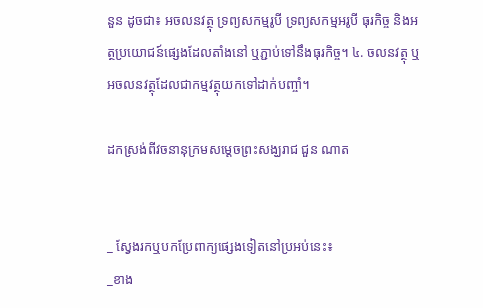នួន ដូចជា៖ អចលនវត្ថុ ទ្រព្យសកម្មរូបី ទ្រព្យសកម្មអរូបី ធុរកិច្ច និងអត្ថប្រយោជន៍ផ្សេងដែលតាំងនៅ ឬភ្ជាប់ទៅនឹងធុរកិច្ច។ ៤. ចលនវត្ថុ ឬអចលនវត្ថុដែលជាកម្មវត្ថុយកទៅដាក់បញ្ចាំ។

ដកស្រង់ពីវចនានុក្រមសម្ដេចព្រះសង្ឃរាជ ជួន ណាត


_ ស្វែងរកឬបកប្រែពាក្យផ្សេងទៀតនៅប្រអប់នេះ៖
_ខាង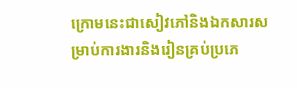ក្រោមនេះជាសៀវភៅនិងឯកសារសម្រាប់ការងារនិងរៀនគ្រប់ប្រភេ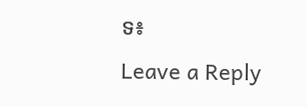ទ៖
Leave a Reply